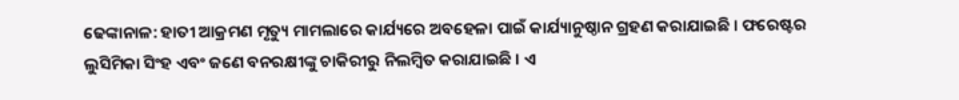ଢେଙ୍କାନାଳ: ହାତୀ ଆକ୍ରମଣ ମୃତ୍ୟୁ ମାମଲାରେ କାର୍ଯ୍ୟରେ ଅବହେଳା ପାଇଁ କାର୍ଯ୍ୟାନୁଷ୍ଠାନ ଗ୍ରହଣ କରାଯାଇଛି । ଫରେଷ୍ଟର ଲୁସିମିକା ସିଂହ ଏବଂ ଜଣେ ବନରକ୍ଷୀଙ୍କୁ ଚାକିରୀରୁ ନିଲମ୍ବିତ କରାଯାଇଛି । ଏ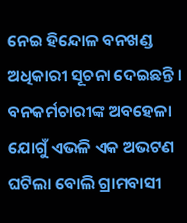ନେଇ ହିନ୍ଦୋଳ ବନଖଣ୍ଡ ଅଧିକାରୀ ସୂଚନା ଦେଇଛନ୍ତି । ବନକର୍ମଚାରୀଙ୍କ ଅବହେଳା ଯୋଗୁଁ ଏଭଳି ଏକ ଅଭଟଣ ଘଟିଲା ବୋଲି ଗ୍ରାମବାସୀ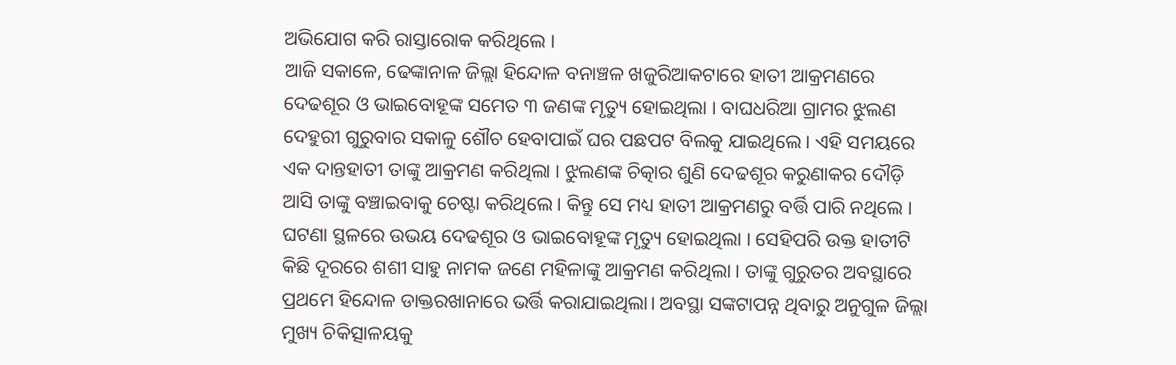ଅଭିଯୋଗ କରି ରାସ୍ତାରୋକ କରିଥିଲେ ।
ଆଜି ସକାଳେ, ଢେଙ୍କାନାଳ ଜିଲ୍ଲା ହିନ୍ଦୋଳ ବନାଞ୍ଚଳ ଖଜୁରିଆକଟାରେ ହାତୀ ଆକ୍ରମଣରେ ଦେଢଶୂର ଓ ଭାଇବୋହୂଙ୍କ ସମେତ ୩ ଜଣଙ୍କ ମୃତ୍ୟୁ ହୋଇଥିଲା । ବାଘଧରିଆ ଗ୍ରାମର ଝୁଲଣ ଦେହୁରୀ ଗୁରୁବାର ସକାଳୁ ଶୌଚ ହେବାପାଇଁ ଘର ପଛପଟ ବିଲକୁ ଯାଇଥିଲେ । ଏହି ସମୟରେ ଏକ ଦାନ୍ତହାତୀ ତାଙ୍କୁ ଆକ୍ରମଣ କରିଥିଲା । ଝୁଲଣଙ୍କ ଚିତ୍କାର ଶୁଣି ଦେଢଶୂର କରୁଣାକର ଦୌଡ଼ି ଆସି ତାଙ୍କୁ ବଞ୍ଚାଇବାକୁ ଚେଷ୍ଟା କରିଥିଲେ । କିନ୍ତୁ ସେ ମଧ୍ୟ ହାତୀ ଆକ୍ରମଣରୁ ବର୍ତ୍ତି ପାରି ନଥିଲେ । ଘଟଣା ସ୍ଥଳରେ ଉଭୟ ଦେଢଶୂର ଓ ଭାଇବୋହୂଙ୍କ ମୃତ୍ୟୁ ହୋଇଥିଲା । ସେହିପରି ଉକ୍ତ ହାତୀଟି କିଛି ଦୂରରେ ଶଶୀ ସାହୁ ନାମକ ଜଣେ ମହିଳାଙ୍କୁ ଆକ୍ରମଣ କରିଥିଲା । ତାଙ୍କୁ ଗୁରୁତର ଅବସ୍ଥାରେ ପ୍ରଥମେ ହିନ୍ଦୋଳ ଡାକ୍ତରଖାନାରେ ଭର୍ତ୍ତି କରାଯାଇଥିଲା। ଅବସ୍ଥା ସଙ୍କଟାପନ୍ନ ଥିବାରୁ ଅନୁଗୁଳ ଜିଲ୍ଲା ମୁଖ୍ୟ ଚିକିତ୍ସାଳୟକୁ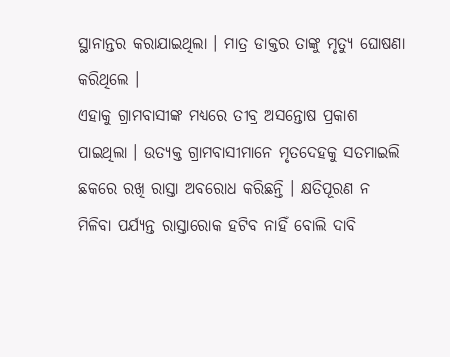ସ୍ଥାନାନ୍ତର କରାଯାଇଥିଲା । ମାତ୍ର ଡାକ୍ତର ତାଙ୍କୁ ମୃତ୍ୟୁ ଘୋଷଣା କରିଥିଲେ ।
ଏହାକୁ ଗ୍ରାମବାସୀଙ୍କ ମଧ୍ୟରେ ତୀବ୍ର ଅସନ୍ତୋଷ ପ୍ରକାଶ ପାଇଥିଲା । ଉତ୍ୟକ୍ତ ଗ୍ରାମବାସୀମାନେ ମୃତଦେହକୁ ସତମାଇଲି ଛକରେ ରଖି ରାସ୍ତା ଅବରୋଧ କରିଛନ୍ତି । କ୍ଷତିପୂରଣ ନ ମିଳିବା ପର୍ଯ୍ୟନ୍ତ ରାସ୍ତାରୋକ ହଟିବ ନାହିଁ ବୋଲି ଦାବି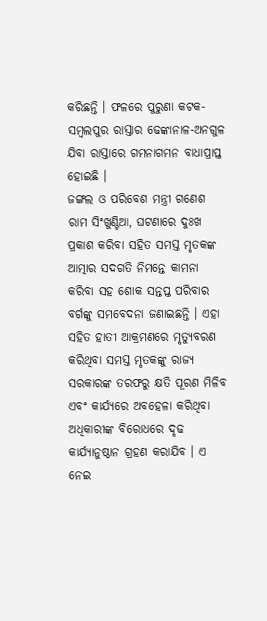କରିଛନ୍ତି । ଫଳରେ ପୁରୁଣା କଟକ-ସମ୍ବଲପୁର ରାସ୍ତାର ଢେଙ୍କାନାଳ-ଅନଗୁଳ ଯିବା ରାସ୍ତାରେ ଗମନାଗମନ ବାଧାପ୍ରାପ୍ତ ହୋଇଛି ।
ଜଙ୍ଗଲ ଓ ପରିବେଶ ମନ୍ତ୍ରୀ ଗଣେଶ ରାମ ସିଂଖୁଣ୍ଟିଆ, ଘଟଣାରେ ଦୁଃଖ ପ୍ରକାଶ କରିବା ସହିତ ସମସ୍ତ ମୃତକଙ୍କ ଆତ୍ମାର ସଦଗତି ନିମନ୍ତେ କାମନା କରିବା ସହ ଶୋକ ସନ୍ତପ୍ତ ପରିବାର ବର୍ଗଙ୍କୁ ସମବେଦନା ଜଣାଇଛନ୍ତି । ଏହା ସହିତ ହାତୀ ଆକ୍ରମଣରେ ମୃତ୍ୟୁବରଣ କରିଥିବା ସମସ୍ତ ମୃତକଙ୍କୁ ରାଜ୍ୟ ସରକାରଙ୍କ ତରଫରୁ କ୍ଷତି ପୂରଣ ମିଳିବ ଏବଂ କାର୍ଯ୍ୟରେ ଅବହେଳା କରିଥିବା ଅଧିକାରୀଙ୍କ ବିରୋଧରେ ଦୃଢ କାର୍ଯ୍ୟାନୁଷ୍ଠାନ ଗ୍ରହଣ କରାଯିବ । ଏ ନେଇ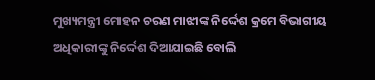ମୁଖ୍ୟମନ୍ତ୍ରୀ ମୋହନ ଚରଣ ମାଝୀଙ୍କ ନିର୍ଦ୍ଦେଶ କ୍ରମେ ବିଭାଗୀୟ ଅଧିକାରୀଙ୍କୁ ନିର୍ଦ୍ଦେଶ ଦିଆଯାଇଛି ବୋଲି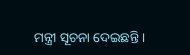ମନ୍ତ୍ରୀ ସୂଚନା ଦେଇଛନ୍ତି ।